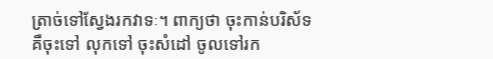ត្រាច់ទៅស្វែងរកវាទៈ។ ពាក្យថា ចុះកាន់បរិស័ទ គឺចុះទៅ លុកទៅ ចុះសំដៅ ចូលទៅរក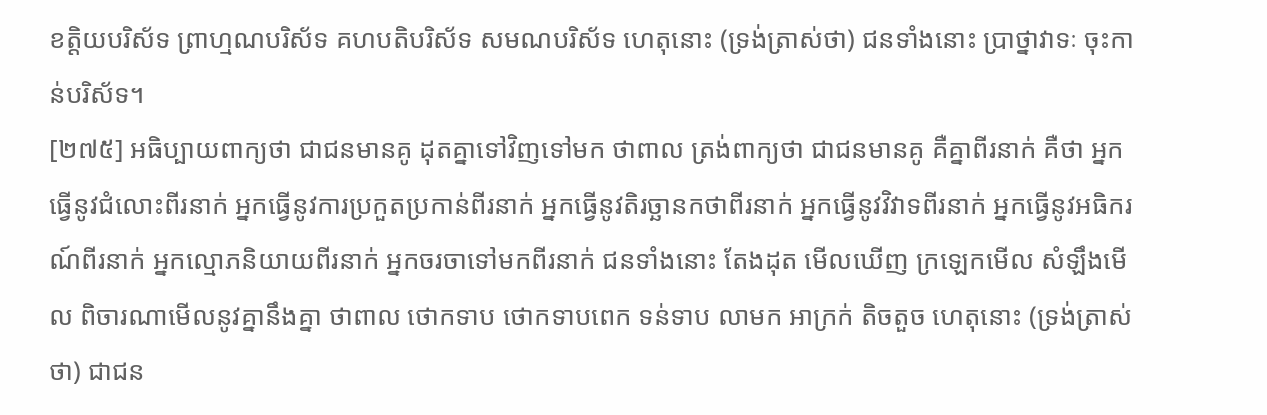ខតិ្តយបរិស័ទ ព្រាហ្មណបរិស័ទ គហបតិបរិស័ទ សមណបរិស័ទ ហេតុនោះ (ទ្រង់ត្រាស់ថា) ជនទាំងនោះ ប្រាថ្នាវាទៈ ចុះកាន់បរិស័ទ។
[២៧៥] អធិប្បាយពាក្យថា ជាជនមានគូ ដុតគ្នាទៅវិញទៅមក ថាពាល ត្រង់ពាក្យថា ជាជនមានគូ គឺគ្នាពីរនាក់ គឺថា អ្នកធ្វើនូវជំលោះពីរនាក់ អ្នកធ្វើនូវការប្រកួតប្រកាន់ពីរនាក់ អ្នកធ្វើនូវតិរច្ឆានកថាពីរនាក់ អ្នកធ្វើនូវវិវាទពីរនាក់ អ្នកធ្វើនូវអធិករណ៍ពីរនាក់ អ្នកល្មោភនិយាយពីរនាក់ អ្នកចរចាទៅមកពីរនាក់ ជនទាំងនោះ តែងដុត មើលឃើញ ក្រឡេកមើល សំឡឹងមើល ពិចារណាមើលនូវគ្នានឹងគ្នា ថាពាល ថោកទាប ថោកទាបពេក ទន់ទាប លាមក អាក្រក់ តិចតួច ហេតុនោះ (ទ្រង់ត្រាស់ថា) ជាជន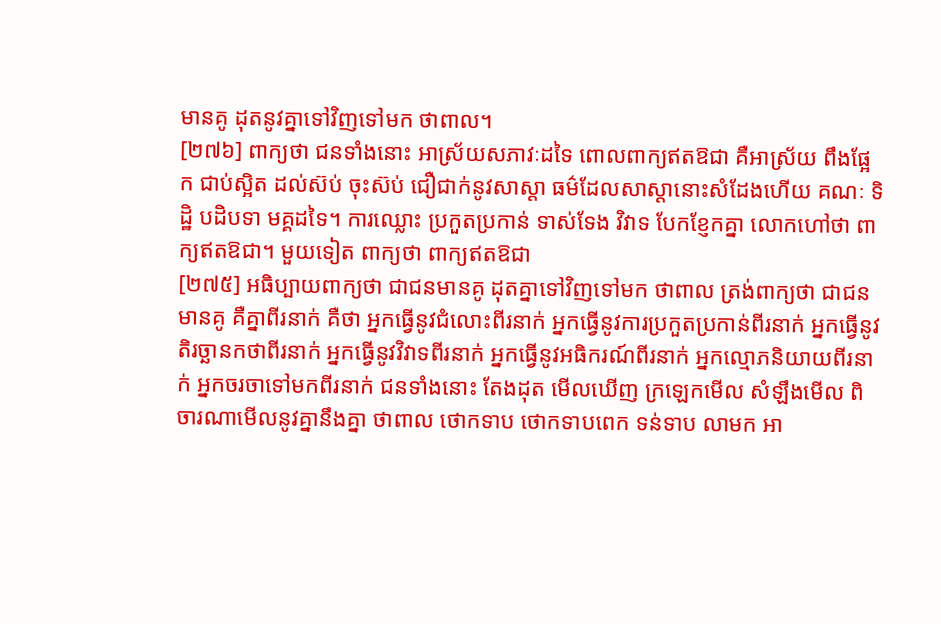មានគូ ដុតនូវគ្នាទៅវិញទៅមក ថាពាល។
[២៧៦] ពាក្យថា ជនទាំងនោះ អាស្រ័យសភាវៈដទៃ ពោលពាក្យឥតឱជា គឺអាស្រ័យ ពឹងផ្អែក ជាប់ស្អិត ដល់ស៊ប់ ចុះស៊ប់ ជឿជាក់នូវសាស្តា ធម៌ដែលសាស្តានោះសំដែងហើយ គណៈ ទិដ្ឋិ បដិបទា មគ្គដទៃ។ ការឈ្លោះ ប្រកួតប្រកាន់ ទាស់ទែង វិវាទ បែកខ្ញែកគ្នា លោកហៅថា ពាក្យឥតឱជា។ មួយទៀត ពាក្យថា ពាក្យឥតឱជា
[២៧៥] អធិប្បាយពាក្យថា ជាជនមានគូ ដុតគ្នាទៅវិញទៅមក ថាពាល ត្រង់ពាក្យថា ជាជនមានគូ គឺគ្នាពីរនាក់ គឺថា អ្នកធ្វើនូវជំលោះពីរនាក់ អ្នកធ្វើនូវការប្រកួតប្រកាន់ពីរនាក់ អ្នកធ្វើនូវតិរច្ឆានកថាពីរនាក់ អ្នកធ្វើនូវវិវាទពីរនាក់ អ្នកធ្វើនូវអធិករណ៍ពីរនាក់ អ្នកល្មោភនិយាយពីរនាក់ អ្នកចរចាទៅមកពីរនាក់ ជនទាំងនោះ តែងដុត មើលឃើញ ក្រឡេកមើល សំឡឹងមើល ពិចារណាមើលនូវគ្នានឹងគ្នា ថាពាល ថោកទាប ថោកទាបពេក ទន់ទាប លាមក អា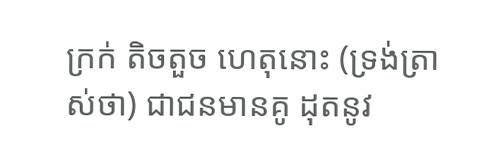ក្រក់ តិចតួច ហេតុនោះ (ទ្រង់ត្រាស់ថា) ជាជនមានគូ ដុតនូវ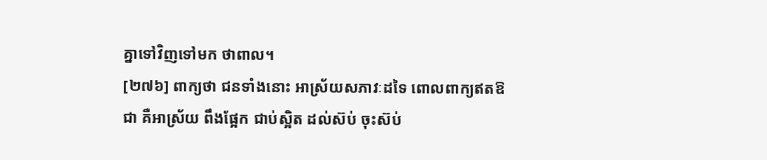គ្នាទៅវិញទៅមក ថាពាល។
[២៧៦] ពាក្យថា ជនទាំងនោះ អាស្រ័យសភាវៈដទៃ ពោលពាក្យឥតឱជា គឺអាស្រ័យ ពឹងផ្អែក ជាប់ស្អិត ដល់ស៊ប់ ចុះស៊ប់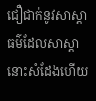ជឿជាក់នូវសាស្តា ធម៌ដែលសាស្តានោះសំដែងហើយ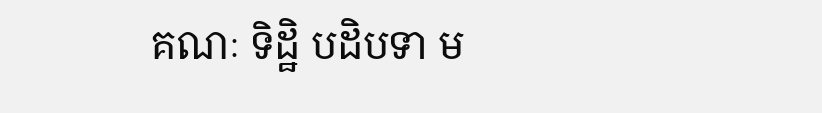គណៈ ទិដ្ឋិ បដិបទា ម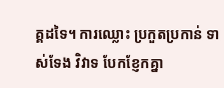គ្គដទៃ។ ការឈ្លោះ ប្រកួតប្រកាន់ ទាស់ទែង វិវាទ បែកខ្ញែកគ្នា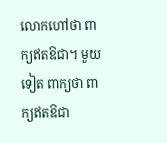លោកហៅថា ពាក្យឥតឱជា។ មួយទៀត ពាក្យថា ពាក្យឥតឱជា